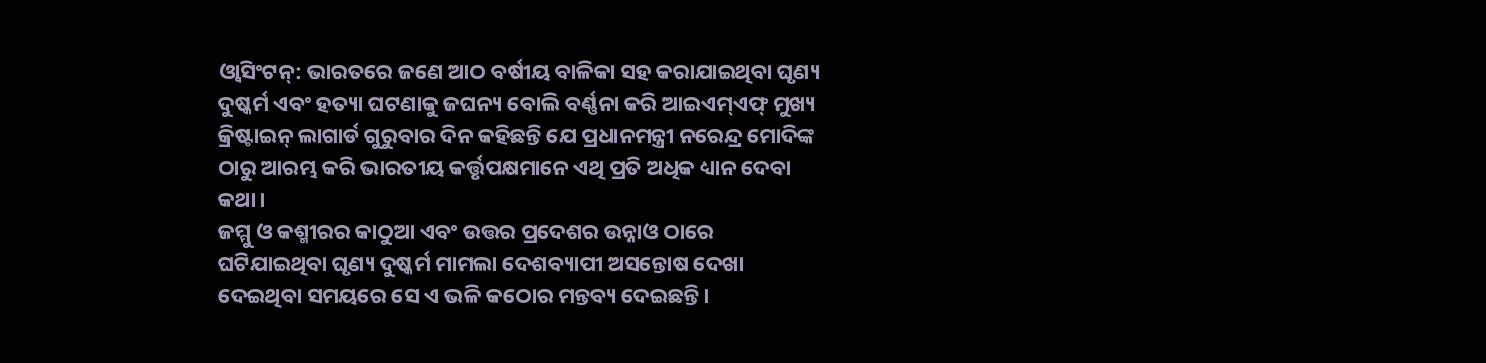ଓ୍ଵାସିଂଟନ୍: ଭାରତରେ ଜଣେ ଆଠ ବର୍ଷୀୟ ବାଳିକା ସହ କରାଯାଇଥିବା ଘୃଣ୍ୟ ଦୁଷ୍କର୍ମ ଏବଂ ହତ୍ୟା ଘଟଣାକୁ ଜଘନ୍ୟ ବୋଲି ବର୍ଣ୍ଣନା କରି ଆଇଏମ୍ଏଫ୍ ମୁଖ୍ୟ କ୍ରିଷ୍ଟାଇନ୍ ଲାଗାର୍ଡ ଗୁରୁବାର ଦିନ କହିଛନ୍ତି ଯେ ପ୍ରଧାନମନ୍ତ୍ରୀ ନରେନ୍ଦ୍ର ମୋଦିଙ୍କ ଠାରୁ ଆରମ୍ଭ କରି ଭାରତୀୟ କର୍ତ୍ତୃପକ୍ଷମାନେ ଏଥି ପ୍ରତି ଅଧିକ ଧ୍ୟାନ ଦେବା କଥା।
ଜମ୍ମୁ ଓ କଶ୍ମୀରର କାଠୁଆ ଏବଂ ଉତ୍ତର ପ୍ରଦେଶର ଉନ୍ନାଓ ଠାରେ ଘଟିଯାଇଥିବା ଘୃଣ୍ୟ ଦୁଷ୍କର୍ମ ମାମଲା ଦେଶବ୍ୟାପୀ ଅସନ୍ତୋଷ ଦେଖା ଦେଇଥିବା ସମୟରେ ସେ ଏ ଭଳି କଠୋର ମନ୍ତବ୍ୟ ଦେଇଛନ୍ତି।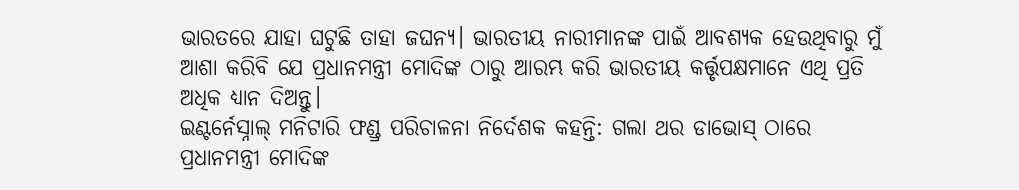ଭାରତରେ ଯାହା ଘଟୁଛି ତାହା ଜଘନ୍ୟ। ଭାରତୀୟ ନାରୀମାନଙ୍କ ପାଇଁ ଆବଶ୍ୟକ ହେଉଥିବାରୁ ମୁଁ ଆଶା କରିବି ଯେ ପ୍ରଧାନମନ୍ତ୍ରୀ ମୋଦିଙ୍କ ଠାରୁ ଆରମ୍ଭ କରି ଭାରତୀୟ କର୍ତ୍ତୃପକ୍ଷମାନେ ଏଥି ପ୍ରତି ଅଧିକ ଧ୍ୟାନ ଦିଅନ୍ତୁ।
ଇଣ୍ଟର୍ନେସ୍ନାଲ୍ ମନିଟାରି ଫଣ୍ଡ୍ର ପରିଚାଳନା ନିର୍ଦେଶକ କହନ୍ତି: ଗଲା ଥର ଡାଭୋସ୍ ଠାରେ ପ୍ରଧାନମନ୍ତ୍ରୀ ମୋଦିଙ୍କ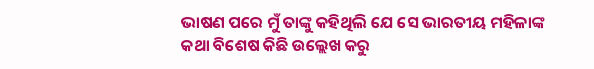ଭାଷଣ ପରେ ମୁଁ ତାଙ୍କୁ କହିଥିଲି ଯେ ସେ ଭାରତୀୟ ମହିଳାଙ୍କ କଥା ବିଶେଷ କିଛି ଉଲ୍ଲେଖ କରୁ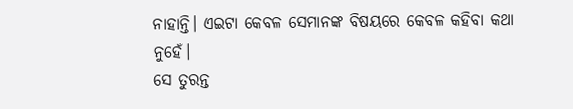ନାହାନ୍ତି। ଏଇଟା କେବଳ ସେମାନଙ୍କ ବିଷୟରେ କେବଳ କହିବା କଥା ନୁହେଁ।
ସେ ତୁରନ୍ତ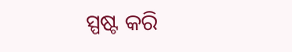ସ୍ପଷ୍ଟ କରି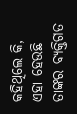କହିଥିଲେ କି, ଏହା ହେଉଛି ତାଙ୍କର ବ୍ୟକ୍ତିଗତ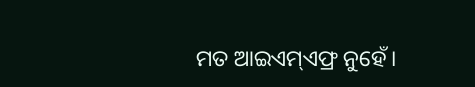ମତ ଆଇଏମ୍ଏଫ୍ର ନୁହେଁ।